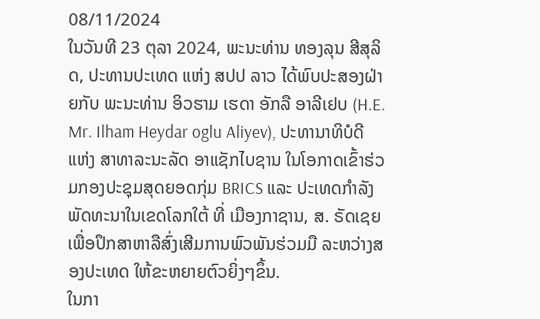08/11/2024
ໃນວັນທີ 23 ຕຸລາ 2024, ພະນະທ່ານ ທອງລຸນ ສີສຸລິດ, ປະທານປະເທດ ແຫ່ງ ສປປ ລາວ ໄດ້ພົບປະສອງຝ່າຍກັບ ພະນະທ່ານ ອິວຮາມ ເຮດາ ອັກລື ອາລີເຢບ (H.E. Mr. Ilham Heydar oglu Aliyev), ປະທານາທິບໍດີ ແຫ່ງ ສາທາລະນະລັດ ອາແຊັກໄບຊານ ໃນໂອກາດເຂົ້າຮ່ວມກອງປະຊຸມສຸດຍອດກຸ່ມ BRICS ແລະ ປະເທດກໍາລັງພັດທະນາໃນເຂດໂລກໃຕ້ ທີ່ ເມືອງກາຊານ, ສ. ຣັດເຊຍ ເພື່ອປຶກສາຫາລືສົ່ງເສີມການພົວພັນຮ່ວມມື ລະຫວ່າງສອງປະເທດ ໃຫ້ຂະຫຍາຍຕົວຍິ່ງໆຂຶ້ນ.
ໃນກາ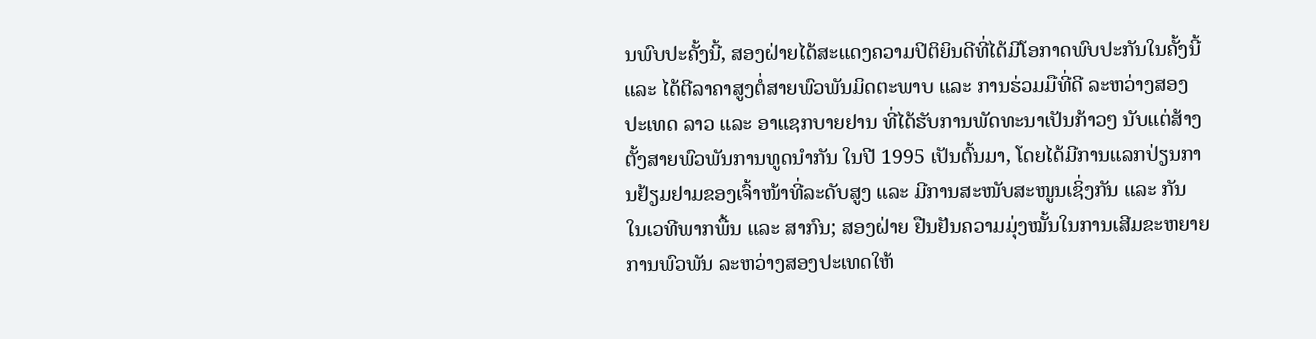ນພົບປະຄັ້ງນີ້, ສອງຝ່າຍໄດ້ສະແດງຄວາມປິຕິຍິນດີທີ່ໄດ້ມີໂອກາດພົບປະກັນໃນຄັ້ງນີ້ ແລະ ໄດ້ຕີລາຄາສູງຕໍ່ສາຍພົວພັນມິດຕະພາບ ແລະ ການຮ່ວມມືທີ່ດີ ລະຫວ່າງສອງປະເທດ ລາວ ແລະ ອາແຊກບາຍຢານ ທີ່ໄດ້ຮັບການພັດທະນາເປັນກ້າວໆ ນັບແຕ່ສ້າງຕັ້ງສາຍພົວພັນການທູດນໍາກັນ ໃນປີ 1995 ເປັນຕົ້ນມາ, ໂດຍໄດ້ມີການແລກປ່ຽນການຢ້ຽມຢາມຂອງເຈົ້າໜ້າທີ່ລະດັບສູງ ແລະ ມີການສະໜັບສະໜູນເຊິ່ງກັນ ແລະ ກັນ ໃນເວທີພາກພື້ນ ແລະ ສາກົນ; ສອງຝ່າຍ ຢືນຢັນຄວາມມຸ່ງໝັ້ນໃນການເສີມຂະຫຍາຍການພົວພັນ ລະຫວ່າງສອງປະເທດໃຫ້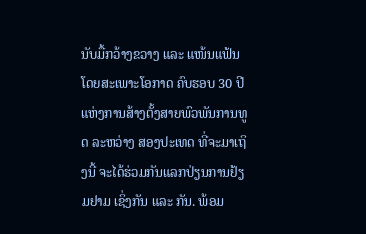ນັບມື້ກວ້າງຂວາງ ແລະ ແໜ້ນແຟ້ນ ໂດຍສະເພາະໂອກາດ ຄົບຮອບ 30 ປີ ແຫ່ງການສ້າງຕັ້ງສາຍພົວພັນການທູດ ລະຫວ່າງ ສອງປະເທດ ທີ່ຈະມາເຖິງນີ້ ຈະໄດ້ຮ່ວມກັນແລກປ່ຽນການຢ້ຽມຢາມ ເຊິ່ງກັນ ແລະ ກັນ. ພ້ອມ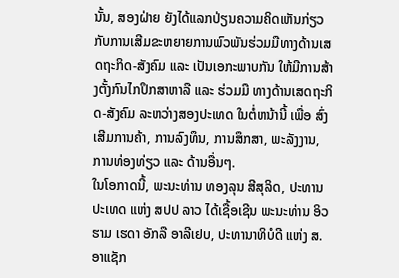ນັ້ນ, ສອງຝ່າຍ ຍັງໄດ້ແລກປ່ຽນຄວາມຄິດເຫັນກ່ຽວກັບການເສີມຂະຫຍາຍການພົວພັນຮ່ວມມືທາງດ້ານເສດຖະກິດ-ສັງຄົມ ແລະ ເປັນເອກະພາບກັນ ໃຫ້ມີການສ້າງຕັ້ງກົນໄກປຶກສາຫາລື ແລະ ຮ່ວມມື ທາງດ້ານເສດຖະກິດ-ສັງຄົມ ລະຫວ່າງສອງປະເທດ ໃນຕໍ່ຫນ້ານີ້ ເພື່ອ ສົ່ງເສີມການຄ້າ, ການລົງທຶນ, ການສຶກສາ, ພະລັງງານ, ການທ່ອງທ່ຽວ ແລະ ດ້ານອື່ນໆ.
ໃນໂອກາດນີ້, ພະນະທ່ານ ທອງລຸນ ສີສຸລິດ, ປະທານປະເທດ ແຫ່ງ ສປປ ລາວ ໄດ້ເຊື້ອເຊີນ ພະນະທ່ານ ອິວຮາມ ເຮດາ ອັກລື ອາລີເຢບ, ປະທານາທິບໍດີ ແຫ່ງ ສ. ອາແຊັກ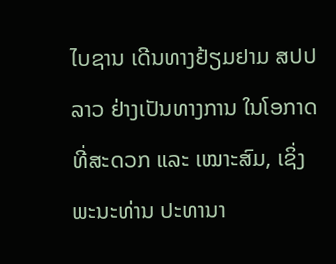ໄບຊານ ເດີນທາງຢ້ຽມຢາມ ສປປ ລາວ ຢ່າງເປັນທາງການ ໃນໂອກາດທີ່ສະດວກ ແລະ ເໝາະສົມ, ເຊິ່ງ ພະນະທ່ານ ປະທານາ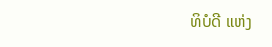ທິບໍດີ ແຫ່ງ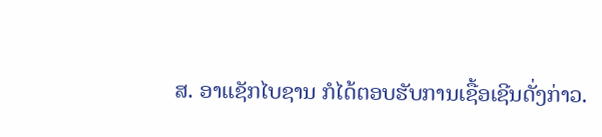ສ. ອາແຊັກໄບຊານ ກໍໄດ້ຕອບຮັບການເຊື້ອເຊີນດັ່ງກ່າວ.